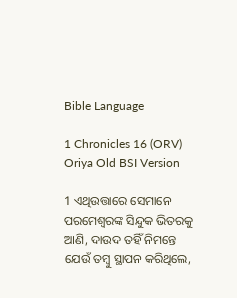Bible Language

1 Chronicles 16 (ORV) Oriya Old BSI Version

1 ଏଥିଉତ୍ତାରେ ସେମାନେ ପରମେଶ୍ଵରଙ୍କ ସିନ୍ଦୁକ ଭିତରକୁ ଆଣି, ଦାଉଦ ତହିଁ ନିମନ୍ତେ ଯେଉଁ ତମ୍ଵୁ ସ୍ଥାପନ କରିଥିଲେ,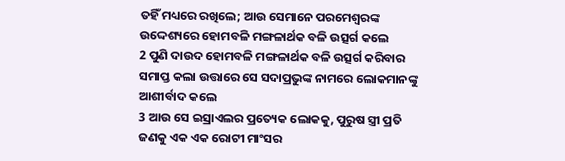ତହିଁ ମଧ୍ୟରେ ରଖିଲେ; ଆଉ ସେମାନେ ପରମେଶ୍ଵରଙ୍କ ଉଦ୍ଦେଶ୍ୟରେ ହୋମବଳି ମଙ୍ଗଳାର୍ଥକ ବଳି ଉତ୍ସର୍ଗ କଲେ
2 ପୁଣି ଦାଉଦ ହୋମବଳି ମଙ୍ଗଳାର୍ଥକ ବଳି ଉତ୍ସର୍ଗ କରିବାର ସମାପ୍ତ କଲା ଉତ୍ତାରେ ସେ ସଦାପ୍ରଭୁଙ୍କ ନାମରେ ଲୋକମାନଙ୍କୁ ଆଶୀର୍ବାଦ କଲେ
3 ଆଉ ସେ ଇସ୍ରାଏଲର ପ୍ରତ୍ୟେକ ଲୋକକୁ, ପୁରୁଷ ସ୍ତ୍ରୀ ପ୍ରତି ଜଣକୁ ଏକ ଏକ ରୋଟୀ ମାଂସର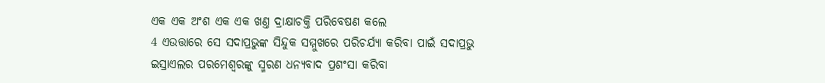ଏକ ଏକ ଅଂଶ ଏକ ଏକ ଖଣ୍ତ ଦ୍ରାକ୍ଷାଚକ୍ତି ପରିବେଷଣ କଲେ
4 ଏଉତ୍ତାରେ ସେ ସଦାପ୍ରଭୁଙ୍କ ସିନ୍ଦୁକ ସମ୍ମୁଖରେ ପରିଚର୍ଯ୍ୟା କରିବା ପାଇଁ ସଦାପ୍ରଭୁ ଇସ୍ରାଏଲର ପରମେଶ୍ଵରଙ୍କୁ ସ୍ମରଣ ଧନ୍ୟବାଦ ପ୍ରଶଂସା କରିବା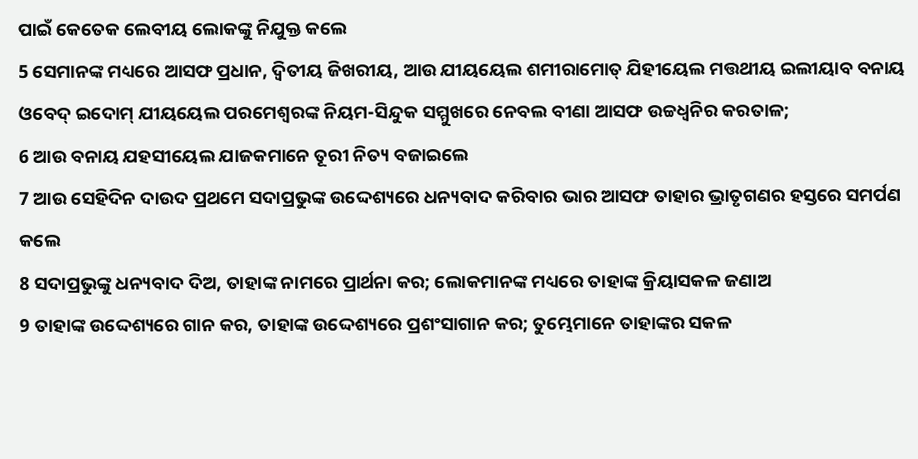ପାଇଁ କେତେକ ଲେବୀୟ ଲୋକଙ୍କୁ ନିଯୁକ୍ତ କଲେ
5 ସେମାନଙ୍କ ମଧ୍ୟରେ ଆସଫ ପ୍ରଧାନ, ଦ୍ଵିତୀୟ ଜିଖରୀୟ, ଆଉ ଯୀୟୟେଲ ଶମୀରାମୋତ୍ ଯିହୀୟେଲ ମତ୍ତଥୀୟ ଇଲୀୟାବ ବନାୟ ଓବେଦ୍ ଇଦୋମ୍ ଯୀୟୟେଲ ପରମେଶ୍ଵରଙ୍କ ନିୟମ-ସିନ୍ଦୁକ ସମ୍ମୁଖରେ ନେବଲ ବୀଣା ଆସଫ ଉଚ୍ଚଧ୍ଵନିର କରତାଳ;
6 ଆଉ ବନାୟ ଯହସୀୟେଲ ଯାଜକମାନେ ତୂରୀ ନିତ୍ୟ ବଜାଇଲେ
7 ଆଉ ସେହିଦିନ ଦାଉଦ ପ୍ରଥମେ ସଦାପ୍ରଭୁଙ୍କ ଉଦ୍ଦେଶ୍ୟରେ ଧନ୍ୟବାଦ କରିବାର ଭାର ଆସଫ ତାହାର ଭ୍ରାତୃଗଣର ହସ୍ତରେ ସମର୍ପଣ କଲେ
8 ସଦାପ୍ରଭୁଙ୍କୁ ଧନ୍ୟବାଦ ଦିଅ, ତାହାଙ୍କ ନାମରେ ପ୍ରାର୍ଥନା କର; ଲୋକମାନଙ୍କ ମଧ୍ୟରେ ତାହାଙ୍କ କ୍ରିୟାସକଳ ଜଣାଅ
9 ତାହାଙ୍କ ଉଦ୍ଦେଶ୍ୟରେ ଗାନ କର, ତାହାଙ୍କ ଉଦ୍ଦେଶ୍ୟରେ ପ୍ରଶଂସାଗାନ କର; ତୁମ୍ଭେମାନେ ତାହାଙ୍କର ସକଳ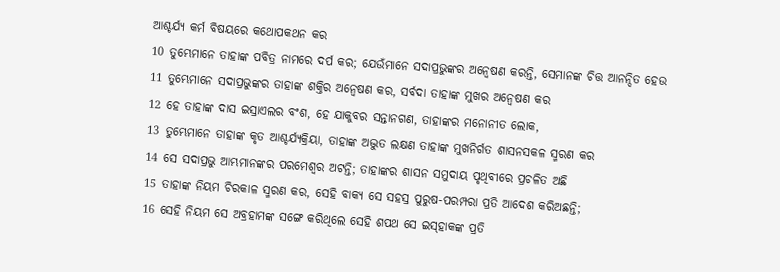ଆଶ୍ଚର୍ଯ୍ୟ କର୍ମ ବିଷୟରେ କଥୋପକଥନ କର
10 ତୁମ୍ଭେମାନେ ତାହାଙ୍କ ପବିତ୍ର ନାମରେ ଦର୍ପ କର; ଯେଉଁମାନେ ସଦାପ୍ରଭୁଙ୍କର ଅନ୍ଵେଷଣ କରନ୍ତି, ସେମାନଙ୍କ ଚିତ୍ତ ଆନନ୍ଦିତ ହେଉ
11 ତୁମ୍ଭେମାନେ ସଦାପ୍ରଭୁଙ୍କର ତାହାଙ୍କ ଶକ୍ତିର ଅନ୍ଵେଷଣ କର, ସର୍ବଦା ତାହାଙ୍କ ମୁଖର ଅନ୍ଵେଷଣ କର
12 ହେ ତାହାଙ୍କ ଦାସ ଇସ୍ରାଏଲର ବଂଶ, ହେ ଯାକୁବର ସନ୍ତାନଗଣ, ତାହାଙ୍କର ମନୋନୀତ ଲୋକ,
13 ତୁମ୍ଭେମାନେ ତାହାଙ୍କ କୃତ ଆଶ୍ଚର୍ଯ୍ୟକ୍ରିୟା, ତାହାଙ୍କ ଅଦ୍ଭୁତ ଲକ୍ଷଣ ତାହାଙ୍କ ମୁଖନିର୍ଗତ ଶାସନସକଳ ସ୍ମରଣ କର
14 ସେ ସଦାପ୍ରଭୁ ଆମ୍ଭମାନଙ୍କର ପରମେଶ୍ଵର ଅଟନ୍ତି; ତାହାଙ୍କର ଶାସନ ସମୁଦାୟ ପୃଥିବୀରେ ପ୍ରଚଳିତ ଅଛି
15 ତାହାଙ୍କ ନିୟମ ଚିରକାଳ ସ୍ମରଣ କର, ସେହି ବାକ୍ୟ ସେ ସହସ୍ର ପୁରୁଷ-ପରମ୍ପରା ପ୍ରତି ଆଦେଶ କରିଅଛନ୍ତି;
16 ସେହି ନିୟମ ସେ ଅବ୍ରହାମଙ୍କ ସଙ୍ଗେ କରିଥିଲେ ସେହି ଶପଥ ସେ ଇସ୍‍ହାକଙ୍କ ପ୍ରତି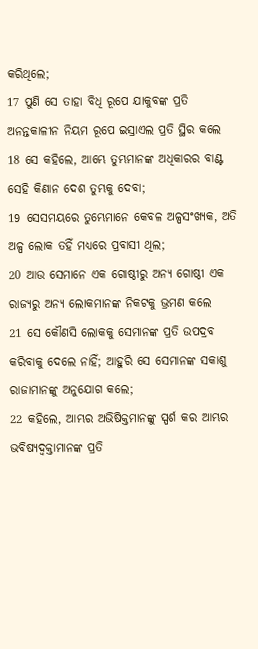କରିଥିଲେ;
17 ପୁଣି ସେ ତାହା ବିଧି ରୂପେ ଯାକୁବଙ୍କ ପ୍ରତି ଅନନ୍ତକାଳୀନ ନିୟମ ରୂପେ ଇସ୍ରାଏଲ ପ୍ରତି ସ୍ଥିର କଲେ
18 ସେ କହିଲେ, ଆମ୍ଭେ ତୁମ୍ଭମାନଙ୍କ ଅଧିକାରର ବାଣ୍ଟ ସେହି କିଣାନ ଦେଶ ତୁମ୍ଭକୁ ଦେବା;
19 ସେସମୟରେ ତୁମ୍ଭେମାନେ କେବଳ ଅଳ୍ପସଂଖ୍ୟକ, ଅତି ଅଳ୍ପ ଲୋକ ତହିଁ ମଧ୍ୟରେ ପ୍ରବାସୀ ଥିଲ;
20 ଆଉ ସେମାନେ ଏକ ଗୋଷ୍ଠୀରୁ ଅନ୍ୟ ଗୋଷ୍ଠୀ ଏକ ରାଜ୍ୟରୁ ଅନ୍ୟ ଲୋକମାନଙ୍କ ନିକଟକୁ ଭ୍ରମଣ କଲେ
21 ସେ କୌଣସି ଲୋକକୁ ସେମାନଙ୍କ ପ୍ରତି ଉପଦ୍ରବ କରିବାକୁ ଦେଲେ ନାହିଁ; ଆହୁରି ସେ ସେମାନଙ୍କ ସକାଶୁ ରାଜାମାନଙ୍କୁ ଅନୁଯୋଗ କଲେ;
22 କହିଲେ, ଆମ୍ଭର ଅଭିଷିକ୍ତମାନଙ୍କୁ ସ୍ପର୍ଶ କର ଆମ୍ଭର ଭବିଷ୍ୟଦ୍ବକ୍ତାମାନଙ୍କ ପ୍ରତି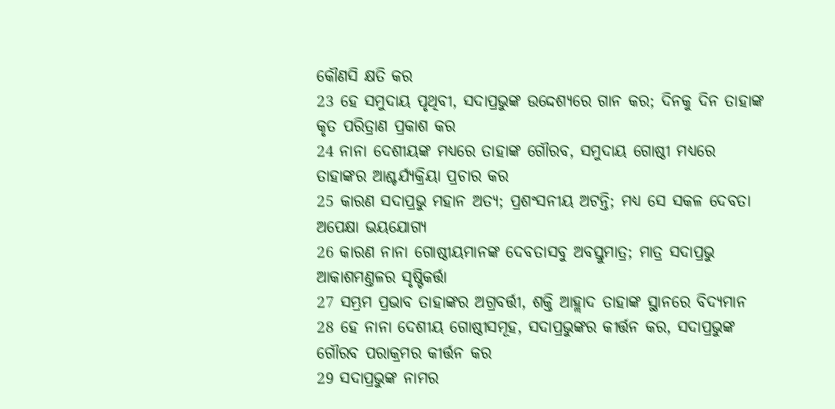କୌଣସି କ୍ଷତି କର
23 ହେ ସମୁଦାୟ ପୃଥିବୀ, ସଦାପ୍ରଭୁଙ୍କ ଉଦ୍ଦେଶ୍ୟରେ ଗାନ କର; ଦିନକୁ ଦିନ ତାହାଙ୍କ କୃତ ପରିତ୍ରାଣ ପ୍ରକାଶ କର
24 ନାନା ଦେଶୀୟଙ୍କ ମଧ୍ୟରେ ତାହାଙ୍କ ଗୌରବ, ସମୁଦାୟ ଗୋଷ୍ଠୀ ମଧ୍ୟରେ ତାହାଙ୍କର ଆଶ୍ଚର୍ଯ୍ୟକ୍ରିୟା ପ୍ରଚାର କର
25 କାରଣ ସଦାପ୍ରଭୁ ମହାନ ଅତ୍ୟ; ପ୍ରଶଂସନୀୟ ଅଟନ୍ତି; ମଧ୍ୟ ସେ ସକଳ ଦେବତା ଅପେକ୍ଷା ଭୟଯୋଗ୍ୟ
26 କାରଣ ନାନା ଗୋଷ୍ଠୀୟମାନଙ୍କ ଦେବତାସବୁ ଅବସ୍ତୁମାତ୍ର; ମାତ୍ର ସଦାପ୍ରଭୁ ଆକାଶମଣ୍ତଳର ସୃଷ୍ଟିକର୍ତ୍ତା
27 ସମ୍ଭ୍ରମ ପ୍ରଭାବ ତାହାଙ୍କର ଅଗ୍ରବର୍ତ୍ତୀ, ଶକ୍ତି ଆହ୍ଲାଦ ତାହାଙ୍କ ସ୍ଥାନରେ ବିଦ୍ୟମାନ
28 ହେ ନାନା ଦେଶୀୟ ଗୋଷ୍ଠୀସମୂହ, ସଦାପ୍ରଭୁଙ୍କର କୀର୍ତ୍ତନ କର, ସଦାପ୍ରଭୁଙ୍କ ଗୌରବ ପରାକ୍ରମର କୀର୍ତ୍ତନ କର
29 ସଦାପ୍ରଭୁଙ୍କ ନାମର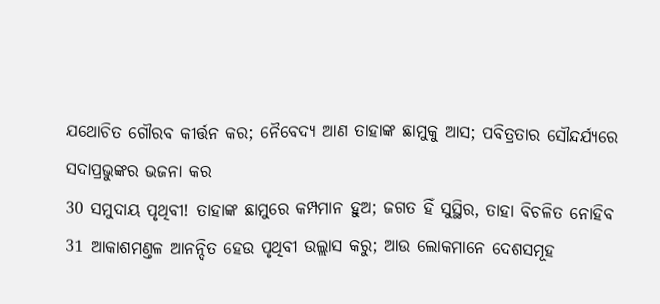ଯଥୋଚିତ ଗୌରବ କୀର୍ତ୍ତନ କର; ନୈବେଦ୍ୟ ଆଣ ତାହାଙ୍କ ଛାମୁକୁ ଆସ; ପବିତ୍ରତାର ସୌନ୍ଦର୍ଯ୍ୟରେ ସଦାପ୍ରଭୁଙ୍କର ଭଜନା କର
30 ସମୁଦାୟ ପୃଥିବୀ! ତାହାଙ୍କ ଛାମୁରେ କମ୍ପମାନ ହୁଅ; ଜଗତ ହିଁ ସୁସ୍ଥିର, ତାହା ବିଚଳିତ ନୋହିବ
31 ଆକାଶମଣ୍ତଳ ଆନନ୍ଦିତ ହେଉ ପୃଥିବୀ ଉଲ୍ଲାସ କରୁ; ଆଉ ଲୋକମାନେ ଦେଶସମୂହ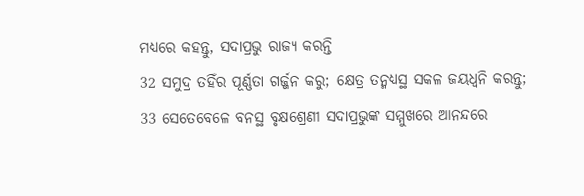ମଧ୍ୟରେ କହନ୍ତୁ, ସଦାପ୍ରଭୁ ରାଜ୍ୟ କରନ୍ତି
32 ସମୁଦ୍ର ତହିଁର ପୂର୍ଣ୍ଣତା ଗର୍ଜ୍ଜନ କରୁ; କ୍ଷେତ୍ର ତନ୍ମଧ୍ୟସ୍ଥ ସକଳ ଜୟଧ୍ଵନି କରନ୍ତୁ;
33 ସେତେବେଳେ ବନସ୍ଥ ବୃକ୍ଷଶ୍ରେଣୀ ସଦାପ୍ରଭୁଙ୍କ ସମ୍ମୁଖରେ ଆନନ୍ଦରେ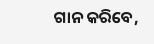ଗାନ କରିବେ,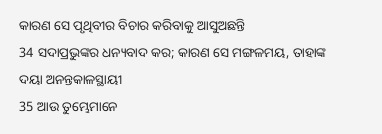କାରଣ ସେ ପୃଥିବୀର ବିଚାର କରିବାକୁ ଆସୁଅଛନ୍ତି
34 ସଦାପ୍ରଭୁଙ୍କର ଧନ୍ୟବାଦ କର; କାରଣ ସେ ମଙ୍ଗଳମୟ, ତାହାଙ୍କ ଦୟା ଅନନ୍ତକାଳସ୍ଥାୟୀ
35 ଆଉ ତୁମ୍ଭେମାନେ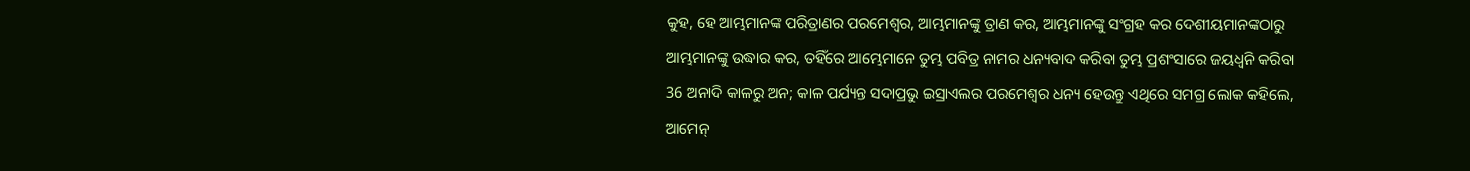କୁହ, ହେ ଆମ୍ଭମାନଙ୍କ ପରିତ୍ରାଣର ପରମେଶ୍ଵର, ଆମ୍ଭମାନଙ୍କୁ ତ୍ରାଣ କର, ଆମ୍ଭମାନଙ୍କୁ ସଂଗ୍ରହ କର ଦେଶୀୟମାନଙ୍କଠାରୁ ଆମ୍ଭମାନଙ୍କୁ ଉଦ୍ଧାର କର, ତହିଁରେ ଆମ୍ଭେମାନେ ତୁମ୍ଭ ପବିତ୍ର ନାମର ଧନ୍ୟବାଦ କରିବା ତୁମ୍ଭ ପ୍ରଶଂସାରେ ଜୟଧ୍ଵନି କରିବା
36 ଅନାଦି କାଳରୁ ଅନ; କାଳ ପର୍ଯ୍ୟନ୍ତ ସଦାପ୍ରଭୁ ଇସ୍ରାଏଲର ପରମେଶ୍ଵର ଧନ୍ୟ ହେଉନ୍ତୁ ଏଥିରେ ସମଗ୍ର ଲୋକ କହିଲେ, ଆମେନ୍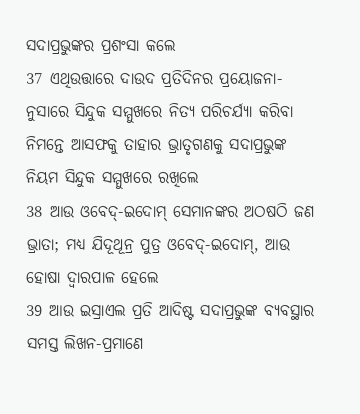ସଦାପ୍ରଭୁଙ୍କର ପ୍ରଶଂସା କଲେ
37 ଏଥିଉତ୍ତାରେ ଦାଉଦ ପ୍ରତିଦିନର ପ୍ରୟୋଜନା-ନୁସାରେ ସିନ୍ଦୁକ ସମ୍ମୁଖରେ ନିତ୍ୟ ପରିଚର୍ଯ୍ୟା କରିବା ନିମନ୍ତେ ଆସଫକୁ ତାହାର ଭ୍ରାତୃଗଣକୁ ସଦାପ୍ରଭୁଙ୍କ ନିୟମ ସିନ୍ଦୁକ ସମ୍ମୁଖରେ ରଖିଲେ
38 ଆଉ ଓବେଦ୍-ଇଦୋମ୍ ସେମାନଙ୍କର ଅଠଷଠି ଜଣ ଭ୍ରାତା; ମଧ୍ୟ ଯିଦୂଥୂନ୍ର ପୁତ୍ର ଓବେଦ୍-ଇଦୋମ୍, ଆଉ ହୋଷା ଦ୍ଵାରପାଳ ହେଲେ
39 ଆଉ ଇସ୍ରାଏଲ ପ୍ରତି ଆଦିଷ୍ଟ ସଦାପ୍ରଭୁଙ୍କ ବ୍ୟବସ୍ଥାର ସମସ୍ତ ଲିଖନ-ପ୍ରମାଣେ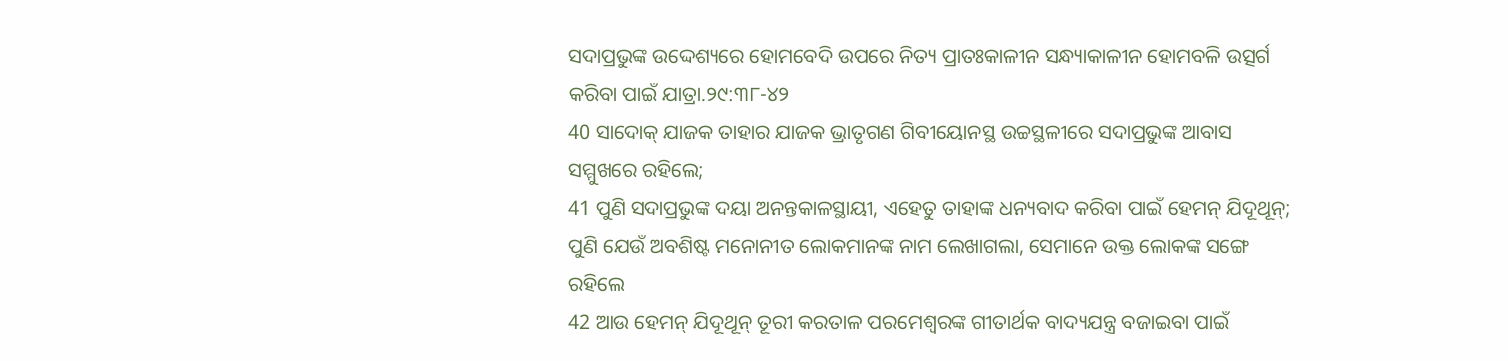ସଦାପ୍ରଭୁଙ୍କ ଉଦ୍ଦେଶ୍ୟରେ ହୋମବେଦି ଉପରେ ନିତ୍ୟ ପ୍ରାତଃକାଳୀନ ସନ୍ଧ୍ୟାକାଳୀନ ହୋମବଳି ଉତ୍ସର୍ଗ କରିବା ପାଇଁ ଯାତ୍ରା.୨୯:୩୮-୪୨
40 ସାଦୋକ୍ ଯାଜକ ତାହାର ଯାଜକ ଭ୍ରାତୃଗଣ ଗିବୀୟୋନସ୍ଥ ଉଚ୍ଚସ୍ଥଳୀରେ ସଦାପ୍ରଭୁଙ୍କ ଆବାସ ସମ୍ମୁଖରେ ରହିଲେ;
41 ପୁଣି ସଦାପ୍ରଭୁଙ୍କ ଦୟା ଅନନ୍ତକାଳସ୍ଥାୟୀ, ଏହେତୁ ତାହାଙ୍କ ଧନ୍ୟବାଦ କରିବା ପାଇଁ ହେମନ୍ ଯିଦୂଥୂନ୍; ପୁଣି ଯେଉଁ ଅବଶିଷ୍ଟ ମନୋନୀତ ଲୋକମାନଙ୍କ ନାମ ଲେଖାଗଲା, ସେମାନେ ଉକ୍ତ ଲୋକଙ୍କ ସଙ୍ଗେ ରହିଲେ
42 ଆଉ ହେମନ୍ ଯିଦୂଥୂନ୍ ତୂରୀ କରତାଳ ପରମେଶ୍ଵରଙ୍କ ଗୀତାର୍ଥକ ବାଦ୍ୟଯନ୍ତ୍ର ବଜାଇବା ପାଇଁ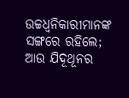ଉଚ୍ଚଧ୍ଵନିକାରୀମାନଙ୍କ ସଙ୍ଗରେ ରହିଲେ; ଆଉ ଯିଦୂଥୂନର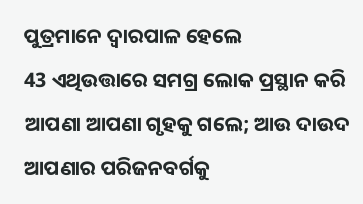ପୁତ୍ରମାନେ ଦ୍ଵାରପାଳ ହେଲେ
43 ଏଥିଉତ୍ତାରେ ସମଗ୍ର ଲୋକ ପ୍ରସ୍ଥାନ କରି ଆପଣା ଆପଣା ଗୃହକୁ ଗଲେ; ଆଉ ଦାଉଦ ଆପଣାର ପରିଜନବର୍ଗକୁ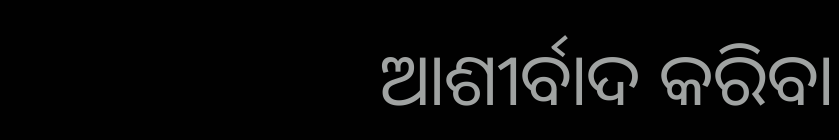ଆଶୀର୍ବାଦ କରିବା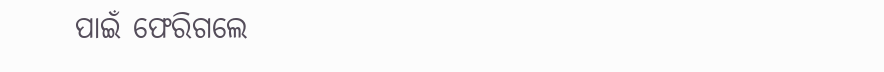ପାଇଁ ଫେରିଗଲେ